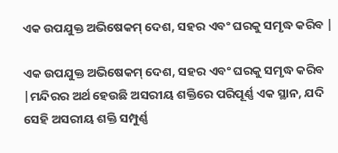ଏକ ଉପଯୁକ୍ତ ଅଭିଷେକମ୍ ଦେଶ, ସହର ଏବଂ ଘରକୁ ସମୃଦ୍ଧ କରିବ |

ଏକ ଉପଯୁକ୍ତ ଅଭିଷେକମ୍ ଦେଶ, ସହର ଏବଂ ଘରକୁ ସମୃଦ୍ଧ କରିବ |ମନ୍ଦିରର ଅର୍ଥ ହେଉଛି ଅସରୀୟ ଶକ୍ତିରେ ପରିପୂର୍ଣ୍ଣ ଏକ ସ୍ଥାନ, ଯଦି ସେହି ଅସରୀୟ ଶକ୍ତି ସମ୍ପୁର୍ଣ୍ଣ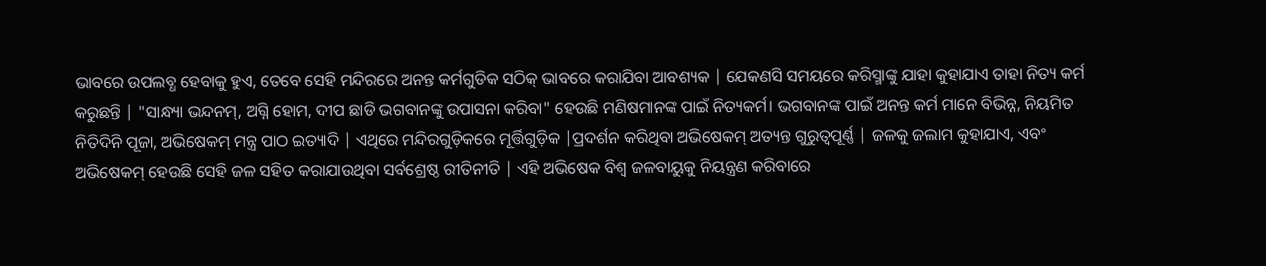ଭାବରେ ଉପଲବ୍ଧ ହେବାକୁ ହୁଏ, ତେବେ ସେହି ମନ୍ଦିରରେ ଅନନ୍ତ କର୍ମଗୁଡିକ ସଠିକ୍ ଭାବରେ କରାଯିବା ଆବଶ୍ୟକ | ଯେକଣସି ସମୟରେ କରିସ୍ମାଙ୍କୁ ଯାହା କୁହାଯାଏ ତାହା ନିତ୍ୟ କର୍ମ କରୁଛନ୍ତି | "ସାନ୍ଧ୍ୟା ଭନ୍ଦନମ୍, ଅଗ୍ନି ହୋମ, ଦୀପ ଛାଡି ଭଗବାନଙ୍କୁ ଉପାସନା କରିବା" ହେଉଛି ମଣିଷମାନଙ୍କ ପାଇଁ ନିତ୍ୟକର୍ମ। ଭଗବାନଙ୍କ ପାଇଁ ଅନନ୍ତ କର୍ମ ମାନେ ବିଭିନ୍ନ, ନିୟମିତ ନିତିଦିନି ପୂଜା, ଅଭିଷେକମ୍ ମନ୍ତ୍ର ପାଠ ଇତ୍ୟାଦି | ଏଥିରେ ମନ୍ଦିରଗୁଡ଼ିକରେ ମୂର୍ତ୍ତିଗୁଡ଼ିକ |ପ୍ରଦର୍ଶନ କରିଥିବା ଅଭିଷେକମ୍ ଅତ୍ୟନ୍ତ ଗୁରୁତ୍ୱପୂର୍ଣ୍ଣ | ଜଳକୁ ଜଲାମ କୁହାଯାଏ, ଏବଂ ଅଭିଷେକମ୍ ହେଉଛି ସେହି ଜଳ ସହିତ କରାଯାଉଥିବା ସର୍ବଶ୍ରେଷ୍ଠ ରୀତିନୀତି | ଏହି ଅଭିଷେକ ବିଶ୍ୱ ଜଳବାୟୁକୁ ନିୟନ୍ତ୍ରଣ କରିବାରେ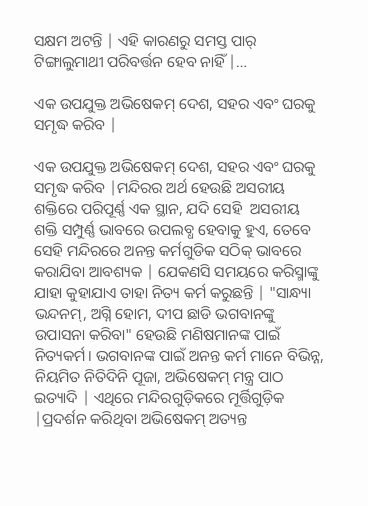ସକ୍ଷମ ଅଟନ୍ତି | ଏହି କାରଣରୁ ସମସ୍ତ ପାର୍ ଟିଙ୍ଗାଲୁମାଥୀ ପରିବର୍ତ୍ତନ ହେବ ନାହିଁ |…

ଏକ ଉପଯୁକ୍ତ ଅଭିଷେକମ୍ ଦେଶ, ସହର ଏବଂ ଘରକୁ ସମୃଦ୍ଧ କରିବ |

ଏକ ଉପଯୁକ୍ତ ଅଭିଷେକମ୍ ଦେଶ, ସହର ଏବଂ ଘରକୁ ସମୃଦ୍ଧ କରିବ |ମନ୍ଦିରର ଅର୍ଥ ହେଉଛି ଅସରୀୟ ଶକ୍ତିରେ ପରିପୂର୍ଣ୍ଣ ଏକ ସ୍ଥାନ, ଯଦି ସେହି  ଅସରୀୟ ଶକ୍ତି ସମ୍ପୁର୍ଣ୍ଣ ଭାବରେ ଉପଲବ୍ଧ ହେବାକୁ ହୁଏ, ତେବେ ସେହି ମନ୍ଦିରରେ ଅନନ୍ତ କର୍ମଗୁଡିକ ସଠିକ୍ ଭାବରେ କରାଯିବା ଆବଶ୍ୟକ | ଯେକଣସି ସମୟରେ କରିସ୍ମାଙ୍କୁ ଯାହା କୁହାଯାଏ ତାହା ନିତ୍ୟ କର୍ମ କରୁଛନ୍ତି | "ସାନ୍ଧ୍ୟା ଭନ୍ଦନମ୍, ଅଗ୍ନି ହୋମ, ଦୀପ ଛାଡି ଭଗବାନଙ୍କୁ ଉପାସନା କରିବା" ହେଉଛି ମଣିଷମାନଙ୍କ ପାଇଁ ନିତ୍ୟକର୍ମ। ଭଗବାନଙ୍କ ପାଇଁ ଅନନ୍ତ କର୍ମ ମାନେ ବିଭିନ୍ନ, ନିୟମିତ ନିତିଦିନି ପୂଜା, ଅଭିଷେକମ୍ ମନ୍ତ୍ର ପାଠ ଇତ୍ୟାଦି | ଏଥିରେ ମନ୍ଦିରଗୁଡ଼ିକରେ ମୂର୍ତ୍ତିଗୁଡ଼ିକ |ପ୍ରଦର୍ଶନ କରିଥିବା ଅଭିଷେକମ୍ ଅତ୍ୟନ୍ତ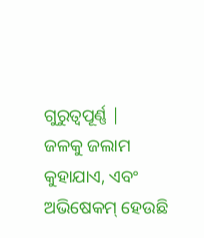ଗୁରୁତ୍ୱପୂର୍ଣ୍ଣ |
ଜଳକୁ ଜଲାମ କୁହାଯାଏ, ଏବଂ ଅଭିଷେକମ୍ ହେଉଛି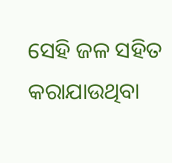ସେହି ଜଳ ସହିତ କରାଯାଉଥିବା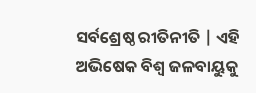ସର୍ବଶ୍ରେଷ୍ଠ ରୀତିନୀତି | ଏହି ଅଭିଷେକ ବିଶ୍ୱ ଜଳବାୟୁକୁ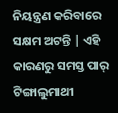ନିୟନ୍ତ୍ରଣ କରିବାରେ ସକ୍ଷମ ଅଟନ୍ତି | ଏହି କାରଣରୁ ସମସ୍ତ ପାର୍ ଟିଙ୍ଗାଲୁମାଥୀ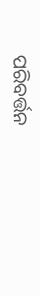ପରିବର୍ତ୍ତନ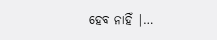ହେବ ନାହିଁ |…